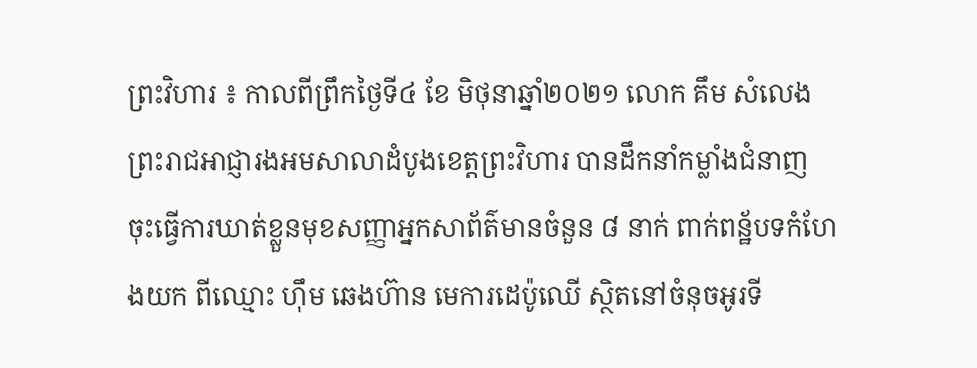ព្រះវិហារ ៖ កាលពីព្រឹកថ្ងៃទី៤ ខែ មិថុនាឆ្នាំ២០២១ លោក គឹម សំលេង ព្រះរាជអាជ្ញារងអមសាលាដំបូងខេត្តព្រះវិហារ បានដឹកនាំកម្លាំងជំនាញ ចុះធ្វើការឃាត់ខ្លួនមុខសញ្ញាអ្នកសាព័ត៌មានចំនួន ៨ នាក់ ពាក់ពន្ឋ័បទកំហែងយក ពីឈ្មោះ ហ៊ឹម ឆេងហ៊ាន មេការដេប៉ូឈើ ស្ថិតនៅចំនុចអូរទី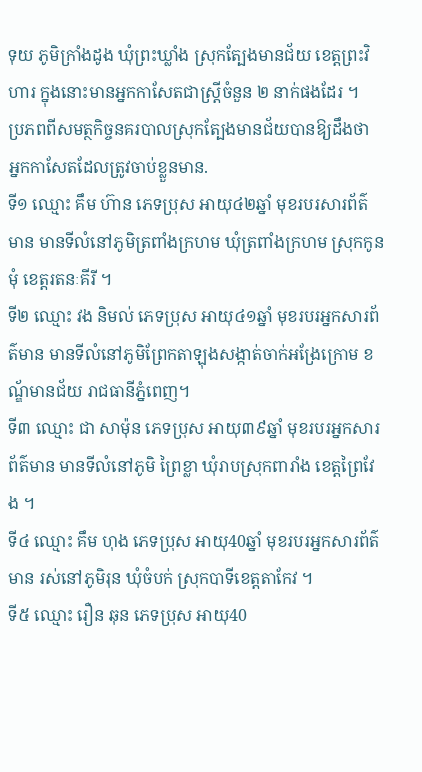ទុយ ភូមិក្រាំងដូង ឃុំព្រះឃ្លាំង ស្រុកត្បែងមានជ័យ ខេត្តព្រះវិហារ ក្នុងនោះមានអ្នកកាសែតជាស្ត្រីចំនួន ២ នាក់ផងដែរ ។
ប្រភពពីសមត្ថកិច្ចនគរបាលស្រុកត្បែងមានជ័យបានឱ្យដឹងថា អ្នកកាសែតដែលត្រូវចាប់ខ្លួនមាន.
ទី១ ឈ្មោះ គឹម ហ៊ាន ភេទប្រុស អាយុ៤២ឆ្នាំ មុខរបរសារព័ត៌មាន មានទីលំនៅភូមិត្រពាំងក្រហម ឃុំត្រពាំងក្រហម ស្រុកកូនមុំ ខេត្តរតនៈគីរី ។
ទី២ ឈ្មោះ វង និមល់ ភេទប្រុស អាយុ៤១ឆ្នាំ មុខរបរអ្នកសារព័ត៌មាន មានទីលំនៅភូមិព្រែកតាឡុងសង្កាត់ចាក់អង្រែក្រោម ខណ្ឌ័មានជ័យ រាជធានីភ្នំពេញ។
ទី៣ ឈ្មោះ ជា សាម៉ុន ភេទប្រុស អាយុ៣៩ឆ្នាំ មុខរបរអ្នកសារព័ត៌មាន មានទីលំនៅភូមិ ព្រៃខ្លា ឃុំរាបស្រុកពារាំង ខេត្តព្រៃវែង ។
ទី៤ ឈ្មោះ គឹម ហុង ភេទប្រុស អាយុ40ឆ្នាំ មុខរបរអ្នកសារព័ត៌មាន រស់នៅភូមិរុន ឃុំចំបក់ ស្រុកបាទីខេត្តតាកែវ ។
ទី៥ ឈ្មោះ រឿន ឆុន ភេទប្រុស អាយុ40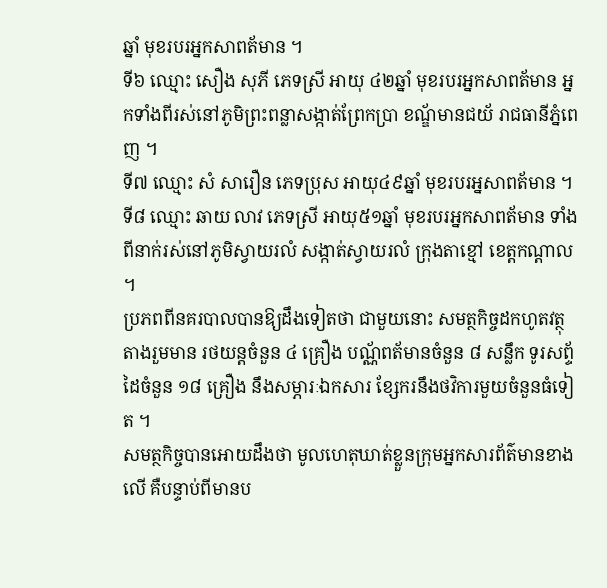ឆ្នាំ មុខរបរអ្នកសាពត័មាន ។
ទី៦ ឈ្មោះ សឿង សុភី ភេទស្រី អាយុ ៤២ឆ្នាំ មុខរបរអ្នកសាពត័មាន អ្នកទាំងពីរស់នៅភូមិព្រះពន្លាសង្កាត់ព្រែកប្រា ខណ្ឌ័មានជយ័ រាជធានីភ្នំពេញ ។
ទី៧ ឈ្មោះ សំ សារឿន ភេទប្រុស អាយុ៤៩ឆ្នាំ មុខរបរអ្នសាពត័មាន ។
ទី៨ ឈ្មោះ ឆាយ លាវ ភេទស្រី អាយុ៥១ឆ្នាំ មុខរបរអ្នកសាពត័មាន ទាំងពីនាក់រស់នៅភូមិស្វាយរលំ សង្កាត់ស្វាយរលំ ក្រុងតាខ្មៅ ខេត្តកណ្តាល ។
ប្រភពពីនគរបាលបានឱ្យដឹងទៀតថា ជាមួយនោះ សមត្ថកិច្ចដកហូតវត្ថុតាងរួមមាន រថយន្តចំនួន ៤ គ្រឿង បណ្ណ័ពត័មានចំនួន ៨ សន្លឹក ទូរសព្ទ័ដៃចំនួន ១៨ គ្រឿង នឹងសម្ភារៈឯកសារ ខ្សែករនឹងថវិការមួយចំនួនធំទៀត ។
សមត្ថកិច្ចបានអោយដឹងថា មូលហេតុឃាត់ខ្លួនក្រុមអ្នកសារព័ត៌មានខាងលើ គឺបន្ទាប់ពីមានប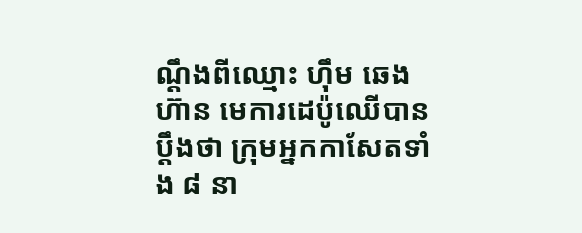ណ្តឹងពីឈ្មោះ ហ៊ឹម ឆេងហ៊ាន មេការដេប៉ូឈើបានប្តឹងថា ក្រុមអ្នកកាសែតទាំង ៨ នា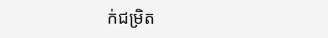ក់ជម្រិត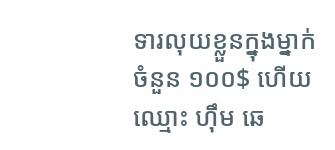ទារលុយខ្លួនក្នុងម្នាក់ចំនួន ១០០$ ហើយឈ្មោះ ហ៊ឹម ឆេ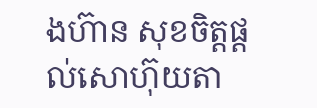ងហ៊ាន សុខចិត្តផ្តល់សោហ៊ុយតា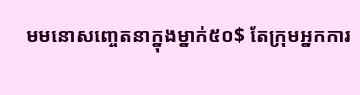មមនោសញ្ចេតនាក្នុងម្នាក់៥០$ តែក្រុមអ្នកការ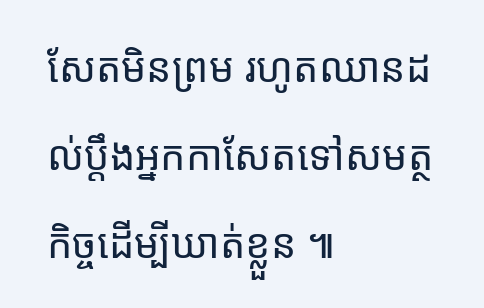សែតមិនព្រម រហូតឈានដល់ប្តឹងអ្នកកាសែតទៅសមត្ថកិច្ចដើម្បីឃាត់ខ្លួន ៕